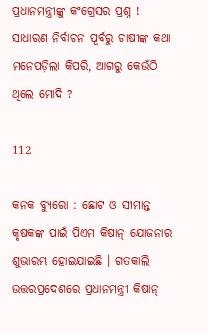ପ୍ରଧାନମନ୍ତ୍ରୀଙ୍କୁ କଂଗ୍ରେସର ପ୍ରଶ୍ନ ! ସାଧାରଣ ନିର୍ବାଚନ ପୂର୍ବରୁ ଚାଷୀଙ୍କ କଥା ମନେପଡ଼ିଲା କିପରି, ଆଗରୁ କେଉଁଠି ଥିଲେ ମୋଦି ?

112

କନକ ବ୍ୟୁରୋ : ଛୋଟ ଓ ସୀମାନ୍ତ କୃଷକଙ୍କ ପାଇଁ ପିଏମ କିଷାନ୍ ଯୋଜନାର ଶୁଭାରମ୍ଭ ହୋଇଯାଇଛି । ଗତକାଲି ଉତ୍ତରପ୍ରଦେଶରେ ପ୍ରଧାନମନ୍ତ୍ରୀ କିଷାନ୍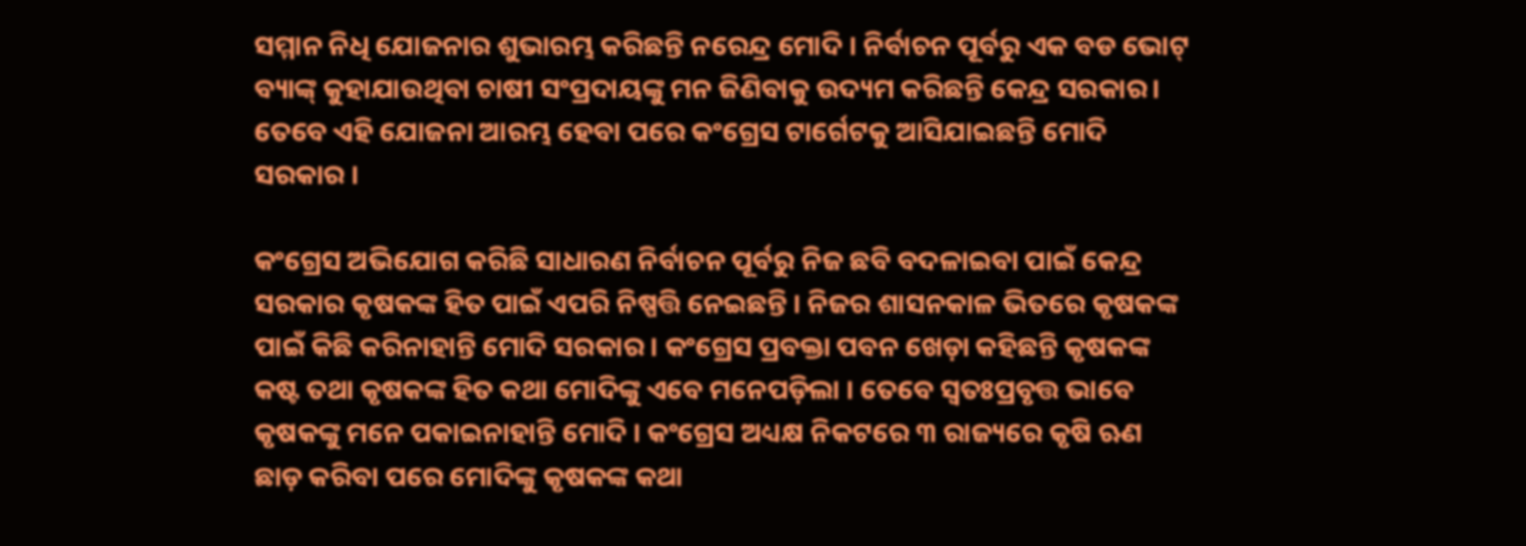ସମ୍ମାନ ନିଧି ଯୋଜନାର ଶୁଭାରମ୍ଭ କରିଛନ୍ତି ନରେନ୍ଦ୍ର ମୋଦି । ନିର୍ବାଚନ ପୂର୍ବରୁ ଏକ ବଡ ଭୋଟ୍ ବ୍ୟାଙ୍କ୍ କୁହାଯାଉଥିବା ଚାଷୀ ସଂପ୍ରଦାୟଙ୍କୁ ମନ ଜିଣିବାକୁ ଉଦ୍ୟମ କରିଛନ୍ତି କେନ୍ଦ୍ର ସରକାର।  ତେବେ ଏହି ଯୋଜନା ଆରମ୍ଭ ହେବା ପରେ କଂଗ୍ରେସ ଟାର୍ଗେଟକୁ ଆସିଯାଇଛନ୍ତି ମୋଦି ସରକାର ।

କଂଗ୍ରେସ ଅଭିଯୋଗ କରିଛି ସାଧାରଣ ନିର୍ବାଚନ ପୂର୍ବରୁ ନିଜ ଛବି ବଦଳାଇବା ପାଇଁ କେନ୍ଦ୍ର ସରକାର କୃଷକଙ୍କ ହିତ ପାଇଁ ଏପରି ନିଷ୍ପତ୍ତି ନେଇଛନ୍ତି । ନିଜର ଶାସନକାଳ ଭିତରେ କୃଷକଙ୍କ ପାଇଁ କିଛି କରିନାହାନ୍ତି ମୋଦି ସରକାର । କଂଗ୍ରେସ ପ୍ରବକ୍ତା ପବନ ଖେଡ଼ା କହିଛନ୍ତି କୃଷକଙ୍କ କଷ୍ଟ ତଥା କୃଷକଙ୍କ ହିତ କଥା ମୋଦିଙ୍କୁ ଏବେ ମନେପଡ଼ିଲା । ତେବେ ସ୍ୱତଃପ୍ରବୃତ୍ତ ଭାବେ କୃଷକଙ୍କୁ ମନେ ପକାଇନାହାନ୍ତି ମୋଦି । କଂଗ୍ରେସ ଅଧ୍ୟକ୍ଷ ନିକଟରେ ୩ ରାଜ୍ୟରେ କୃଷି ଋଣ ଛାଡ଼ କରିବା ପରେ ମୋଦିଙ୍କୁ କୃଷକଙ୍କ କଥା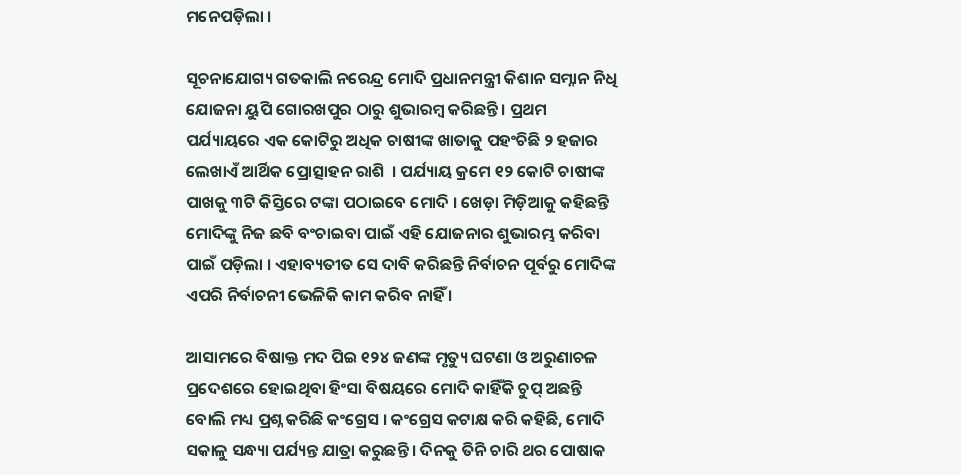ମନେପଡ଼ିଲା ।

ସୂଚନାଯୋଗ୍ୟ ଗତକାଲି ନରେନ୍ଦ୍ର ମୋଦି ପ୍ରଧାନମନ୍ତ୍ରୀ କିଶାନ ସମ୍ନାନ ନିଧି ଯୋଜନା ୟୁପି ଗୋରଖପୁର ଠାରୁ ଶୁଭାରମ୍ବ କରିଛନ୍ତି । ପ୍ରଥମ ପର୍ଯ୍ୟାୟରେ ଏକ କୋଟିରୁ ଅଧିକ ଚାଷୀଙ୍କ ଖାତାକୁ ପହଂଚିଛି ୨ ହଜାର ଲେଖାଏଁ ଆର୍ଥିକ ପ୍ରୋତ୍ସାହନ ରାଶି  । ପର୍ଯ୍ୟାୟ କ୍ରମେ ୧୨ କୋଟି ଚାଷୀଙ୍କ ପାଖକୁ ୩ଟି କିସ୍ତିରେ ଟଙ୍କା ପଠାଇବେ ମୋଦି । ଖେଡ଼ା ମିଡ଼ିଆକୁ କହିଛନ୍ତି ମୋଦିଙ୍କୁ ନିଜ ଛବି ବଂଚାଇବା ପାଇଁ ଏହି ଯୋଜନାର ଶୁଭାରମ୍ଭ କରିବା ପାଇଁ ପଡ଼ିଲା । ଏହାବ୍ୟତୀତ ସେ ଦାବି କରିଛନ୍ତି ନିର୍ବାଚନ ପୂର୍ବରୁ ମୋଦିଙ୍କ ଏପରି ନିର୍ବାଚନୀ ଭେଳିକି କାମ କରିବ ନାହିଁ ।

ଆସାମରେ ବିଷାକ୍ତ ମଦ ପିଇ ୧୨୪ ଜଣଙ୍କ ମୃତ୍ୟୁ ଘଟଣା ଓ ଅରୁଣାଚଳ ପ୍ରଦେଶରେ ହୋଇଥିବା ହିଂସା ବିଷୟରେ ମୋଦି କାହିଁକି ଚୁପ୍ ଅଛନ୍ତି ବୋଲି ମଧ୍ୟ ପ୍ରଶ୍ନ କରିଛି କଂଗ୍ରେସ । କଂଗ୍ରେସ କଟାକ୍ଷ କରି କହିଛି, ମୋଦି ସକାଳୁ ସନ୍ଧ୍ୟା ପର୍ଯ୍ୟନ୍ତ ଯାତ୍ରା କରୁଛନ୍ତି । ଦିନକୁ ତିନି ଚାରି ଥର ପୋଷାକ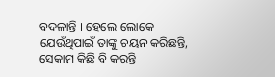ବଦଳାନ୍ତି । ହେଲେ ଲୋକେ ଯେଉଁଥିପାଇଁ ତାଙ୍କୁ ଚୟନ କରିଛନ୍ତି, ସେକାମ କିଛି ବି କରନ୍ତି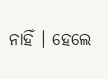ନାହିଁ । ହେଲେ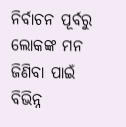ନିର୍ବାଚନ ପୂର୍ବରୁ ଲୋକଙ୍କ ମନ ଜିଣିବା ପାଇଁ ବିଭିନ୍ନ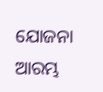ଯୋଜନା ଆରମ୍ଭ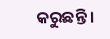କରୁଛନ୍ତି ।